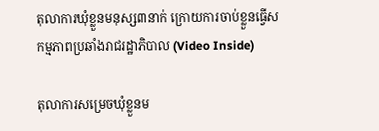តុលាការឃុំខ្លួនមនុស្ស៣នាក់ ក្រោយការចាប់ខ្លួនធ្វើសកម្មភាពប្រឆាំងរាជរដ្ឋាភិបាល (Video Inside)

តុលាការសម្រេចឃុំខ្លួនម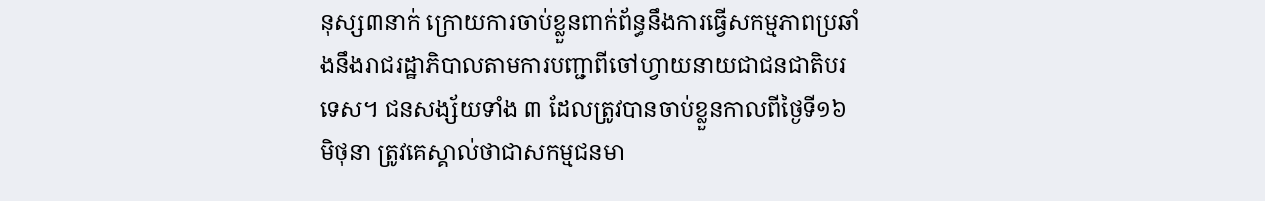នុស្ស៣នាក់ ក្រោយការចាប់ខ្លួនពាក់ព័ន្ធនឹងការធ្វើសកម្មភាពប្រឆាំងនឹងរាជរដ្ឋាភិបាលតាមការបញ្ជាពីចៅហ្វាយនាយជាជនជាតិបរទេស។ ជនសង្ស័យទាំង ៣ ដែលត្រូវបានចាប់ខ្លួនកាលពីថ្ងៃទី១៦ មិថុនា ត្រូវគេស្គាល់ថាជាសកម្មជនមា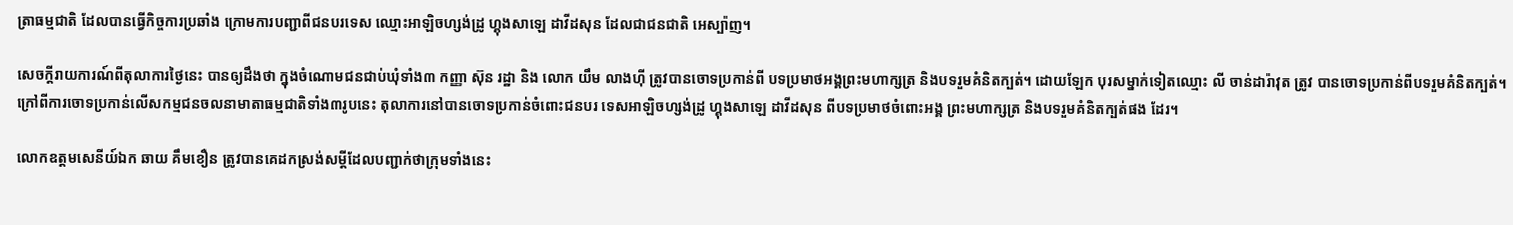ត្រាធម្មជាតិ ដែលបានធ្វើកិច្ចការប្រឆាំង ក្រោមការបញ្ជាពីជនបរទេស ឈ្មោះអាឡិចហ្សង់ដ្រូ ហ្គុងសាឡេ ដាវីដសុន ដែលជាជនជាតិ អេស្ប៉ាញ។

សេចក្តីរាយការណ៍ពីតុលាការថ្ងៃនេះ បានឲ្យដឹងថា ក្នុងចំណោមជនជាប់ឃុំទាំង៣ កញ្ញា ស៊ុន រដ្ឋា និង លោក យឹម លាងហ៊ី ត្រូវបានចោទប្រកាន់ពី បទប្រមាថអង្គព្រះមហាក្សត្រ និងបទរួមគំនិតក្បត់។ ដោយឡែក បុរសម្នាក់ទៀតឈ្មោះ លី ចាន់ដារ៉ាវុត ត្រូវ បានចោទប្រកាន់ពីបទរួមគំនិតក្បត់។ ក្រៅពីការចោទប្រកាន់លើសកម្មជនចលនាមាតាធម្មជាតិទាំង៣រូបនេះ តុលាការនៅបានចោទប្រកាន់ចំពោះជនបរ ទេសអាឡិចហ្សង់ដ្រូ ហ្គុងសាឡេ ដាវីដសុន ពីបទប្រមាថចំពោះអង្គ ព្រះមហាក្សត្រ និងបទរួមគំនិតក្បត់ផង ដែរ។

លោកឧត្តមសេនីយ៍ឯក ឆាយ គឹមខឿន ត្រូវបានគេដកស្រង់សម្តីដែលបញ្ជាក់ថាក្រុមទាំងនេះ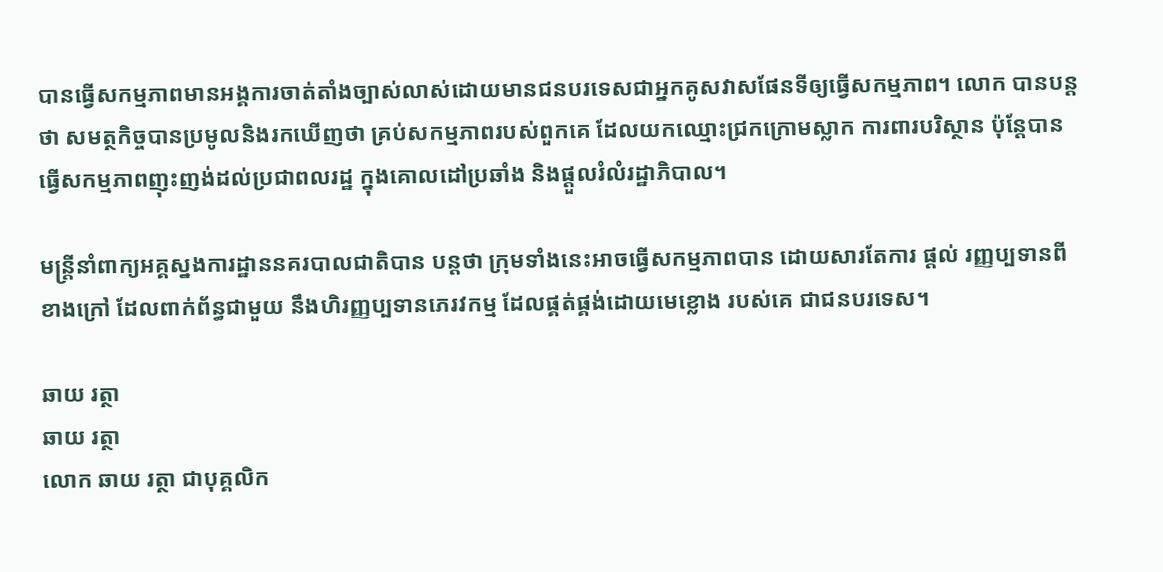បានធ្វើសកម្មភាពមានអង្គការចាត់តាំងច្បាស់លាស់ដោយមានជនបរទេសជាអ្នកគូសវាសផែនទីឲ្យធ្វើសកម្មភាព។ លោក បានបន្តថា សមត្ថកិច្ចបានប្រមូលនិងរកឃើញថា គ្រប់សកម្មភាពរបស់ពួកគេ ដែលយកឈ្មោះជ្រកក្រោមស្លាក ការពារបរិស្ថាន ប៉ុន្តែបានធ្វើសកម្មភាពញុះញង់ដល់ប្រជាពលរដ្ឋ ក្នុងគោលដៅប្រឆាំង និងផ្តួលរំលំរដ្ឋាភិបាល។

មន្ត្រីនាំពាក្យអគ្គស្នងការដ្ឋាននគរបាលជាតិបាន បន្តថា ក្រុមទាំងនេះអាចធ្វើសកម្មភាពបាន ដោយសារតែការ ផ្តល់ រញ្ញប្បទានពីខាងក្រៅ ដែលពាក់ព័ន្ធជាមួយ នឹងហិរញ្ញប្បទានភេរវកម្ម ដែលផ្គត់ផ្គង់ដោយមេខ្លោង របស់គេ ជាជនបរទេស។

ឆាយ រត្ថា
ឆាយ រត្ថា
លោក ឆាយ រត្ថា ជាបុគ្គលិក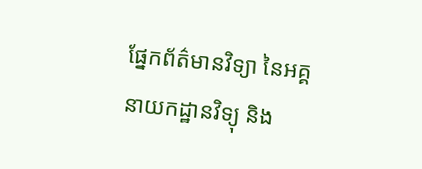ផ្នែកព័ត៌មានវិទ្យា នៃអគ្គនាយកដ្ឋានវិទ្យុ និង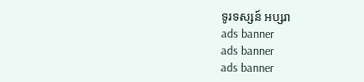ទូរទស្សន៍ អប្សរា
ads banner
ads banner
ads banner